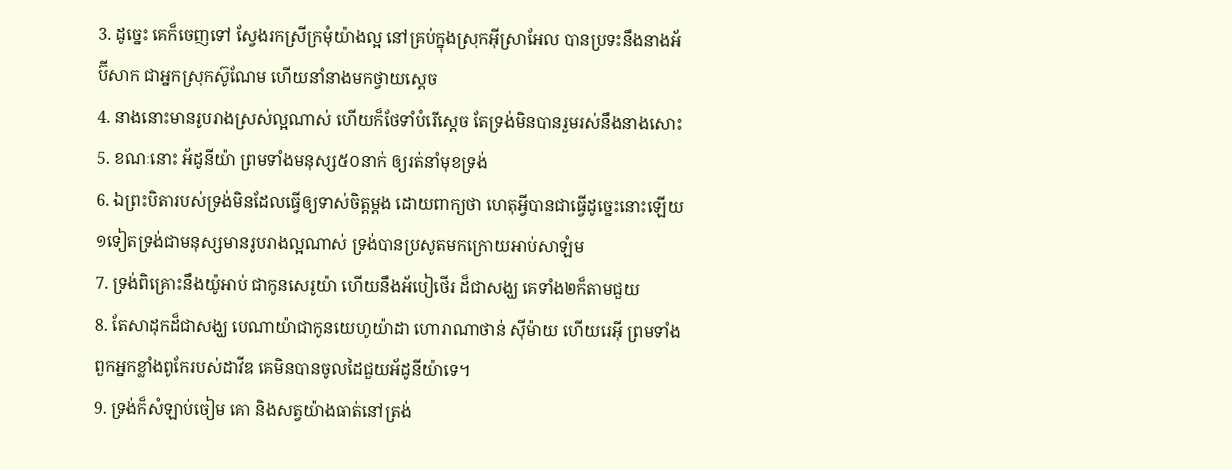3. ដូច្នេះ គេក៏ចេញទៅ ស្វែងរកស្រីក្រមុំយ៉ាងល្អ នៅគ្រប់ក្នុងស្រុកអ៊ីស្រាអែល បានប្រទះនឹងនាងអ័ប៊ីសាក ជាអ្នកស្រុកស៊ូណែម ហើយនាំនាងមកថ្វាយស្តេច
4. នាងនោះមានរូបរាងស្រស់ល្អណាស់ ហើយក៏ថែទាំបំរើស្តេច តែទ្រង់មិនបានរួមរស់នឹងនាងសោះ
5. ខណៈនោះ អ័ដូនីយ៉ា ព្រមទាំងមនុស្ស៥០នាក់ ឲ្យរត់នាំមុខទ្រង់
6. ឯព្រះបិតារបស់ទ្រង់មិនដែលធ្វើឲ្យទាស់ចិត្តម្តង ដោយពាក្យថា ហេតុអ្វីបានជាធ្វើដូច្នេះនោះឡើយ ១ទៀតទ្រង់ជាមនុស្សមានរូបរាងល្អណាស់ ទ្រង់បានប្រសូតមកក្រោយអាប់សាឡំម
7. ទ្រង់ពិគ្រោះនឹងយ៉ូអាប់ ជាកូនសេរូយ៉ា ហើយនឹងអ័បៀថើរ ដ៏ជាសង្ឃ គេទាំង២ក៏តាមជួយ
8. តែសាដុកដ៏ជាសង្ឃ បេណាយ៉ាជាកូនយេហូយ៉ាដា ហោរាណាថាន់ ស៊ីម៉ាយ ហើយរេអ៊ី ព្រមទាំងពួកអ្នកខ្លាំងពូកែរបស់ដាវីឌ គេមិនបានចូលដៃជួយអ័ដូនីយ៉ាទេ។
9. ទ្រង់ក៏សំឡាប់ចៀម គោ និងសត្វយ៉ាងធាត់នៅត្រង់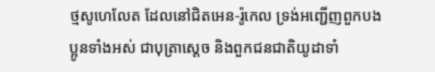ថ្មសូហេលែត ដែលនៅជិតអេន-រ៉ូកេល ទ្រង់អញ្ជើញពួកបងប្អូនទាំងអស់ ជាបុត្រាស្តេច និងពួកជនជាតិយូដាទាំ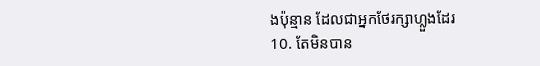ងប៉ុន្មាន ដែលជាអ្នកថែរក្សាហ្លួងដែរ
10. តែមិនបាន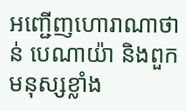អញ្ជើញហោរាណាថាន់ បេណាយ៉ា និងពួកមនុស្សខ្លាំង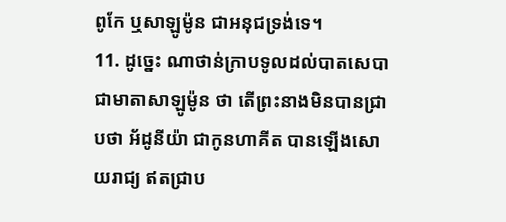ពូកែ ឬសាឡូម៉ូន ជាអនុជទ្រង់ទេ។
11. ដូច្នេះ ណាថាន់ក្រាបទូលដល់បាតសេបា ជាមាតាសាឡូម៉ូន ថា តើព្រះនាងមិនបានជ្រាបថា អ័ដូនីយ៉ា ជាកូនហាគីត បានឡើងសោយរាជ្យ ឥតជ្រាប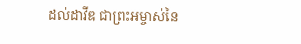ដល់ដាវីឌ ជាព្រះអម្ចាស់នៃ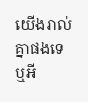យើងរាល់គ្នាផងទេឬអី